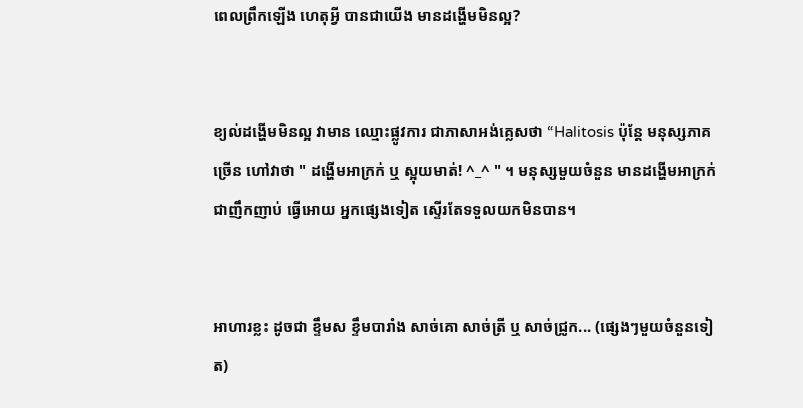ពេលព្រឹកឡើង ហេតុអ្វី បានជាយើង មានដង្ហើមមិនល្អ?


ខ្យល់ដង្ហើមមិនល្អ វាមាន ឈ្មោះផ្លូវការ ជាភាសាអង់គ្លេសថា “Halitosis ប៉ុន្តែ មនុស្សភាគច្រើន ហៅវាថា " ដង្ហើមអាក្រក់ ឬ ស្អុយមាត់! ^_^ " ។ មនុស្សមួយចំនួន មានដង្ហើមអាក្រក់ ជាញឹកញាប់ ធ្វើអោយ អ្នកផ្សេងទៀត ស្ទើរតែទទួលយកមិនបាន។


អាហារខ្លះ ដូចជា ខ្ទឹមស ខ្ទឹមបារាំង សាច់គោ សាច់ត្រី ឬ សាច់ជ្រូក... (ផ្សេងៗមួយចំនួនទៀត)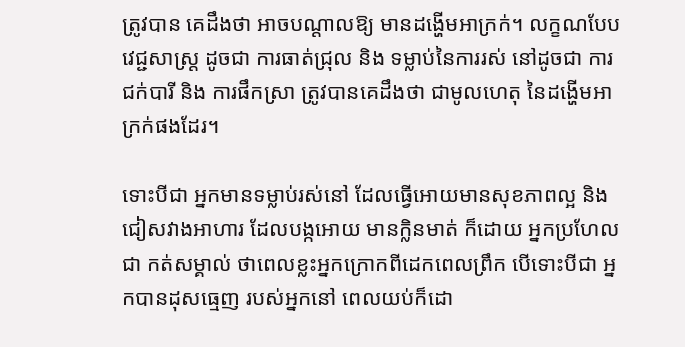ត្រូវបាន គេដឹងថា អាចបណ្តាលឱ្យ មានដង្ហើមអាក្រក់។ លក្ខណបែបវេជ្ជសាស្ត្រ ដូចជា ការធាត់ជ្រុល និង ទម្លាប់នៃការរស់ នៅដូចជា ការជក់បារី និង ការផឹកស្រា ត្រូវបានគេដឹងថា ជាមូលហេតុ នៃដង្ហើមអាក្រក់ផងដែរ។

ទោះបីជា អ្នកមានទម្លាប់រស់នៅ ដែលធ្វើអោយមានសុខភាពល្អ និង ជៀសវាងអាហារ ដែលបង្កអោយ មានក្លិនមាត់ ក៏ដោយ អ្នកប្រហែលជា កត់សម្គាល់ ថាពេលខ្លះអ្នកក្រោកពីដេកពេលព្រឹក បើទោះបីជា អ្នកបានដុសធ្មេញ របស់អ្នកនៅ ពេលយប់ក៏ដោ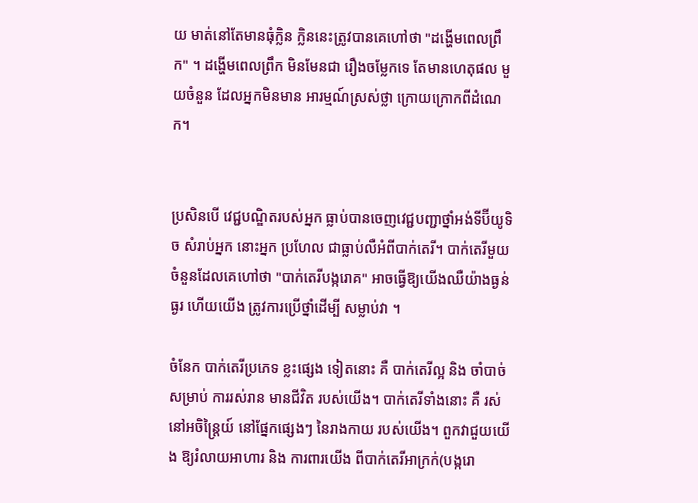យ មាត់នៅតែមានធុំក្លិន ក្លិននេះត្រូវបានគេហៅថា "ដង្ហើមពេលព្រឹក" ។ ដង្ហើមពេលព្រឹក មិនមែនជា រឿងចម្លែកទេ តែមានហេតុផល មួយចំនួន ដែលអ្នកមិនមាន អារម្មណ៍ស្រស់ថ្លា ក្រោយក្រោកពីដំណេក។


ប្រសិនបើ វេជ្ជបណ្ឌិតរបស់អ្នក ធ្លាប់បានចេញវេជ្ជបញ្ជាថ្នាំអង់ទីប៊ីយូទិច សំរាប់អ្នក នោះអ្នក ប្រហែល ជាធ្លាប់លឺអំពីបាក់តេរី។ បាក់តេរីមួយចំនួនដែលគេហៅថា "បាក់តេរីបង្ករោគ" អាចធ្វើឱ្យយើងឈឺយ៉ាងធ្ងន់ធ្ងរ ហើយយើង ត្រូវការប្រើថ្នាំដើម្បី សម្លាប់វា ។

ចំនែក បាក់តេរីប្រភេទ ខ្លះផ្សេង ទៀតនោះ គឺ បាក់តេរីល្អ និង ចាំបាច់សម្រាប់ ការរស់រាន មានជីវិត របស់យើង។ បាក់តេរីទាំងនោះ គឺ រស់នៅអចិន្ត្រៃយ៍ នៅផ្នែកផ្សេងៗ នៃរាងកាយ របស់យើង។ ពួកវាជួយយើង ឱ្យរំលាយអាហារ និង ការពារយើង ពីបាក់តេរីអាក្រក់(បង្ករោ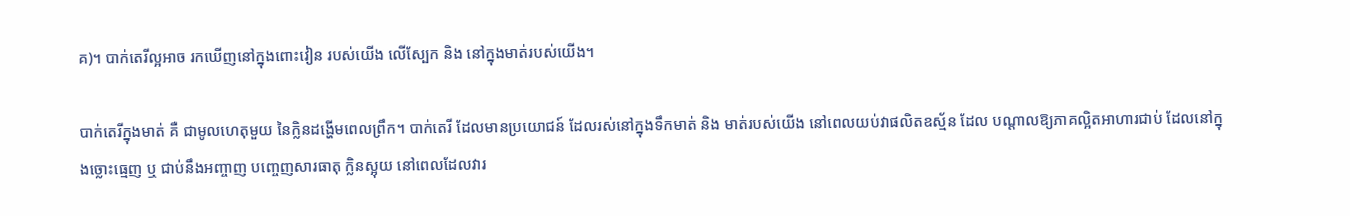គ)។ បាក់តេរីល្អអាច រកឃើញនៅក្នុងពោះវៀន របស់យើង លើស្បែក និង នៅក្នុងមាត់របស់យើង។

បាក់តេរីក្នុងមាត់ គឺ ជាមូលហេតុមួយ នៃក្លិនដង្ហើមពេលព្រឹក។ បាក់តេរី ដែលមានប្រយោជន៍ ដែលរស់នៅក្នុងទឹកមាត់ និង មាត់របស់យើង នៅពេលយប់វាផលិតឧស្ម័ន ដែល បណ្តាលឱ្យភាគល្អិតអាហារជាប់ ដែលនៅក្នុងច្លោះធ្មេញ ឬ ជាប់នឹងអញ្ចាញ បញ្ចេញសារធាតុ ក្លិនស្អុយ នៅពេលដែលវារ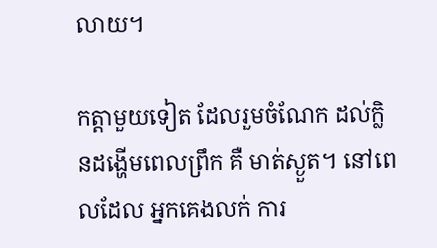លាយ។

កត្តាមួយទៀត ដែលរួមចំណែក ដល់ក្លិនដង្ហើមពេលព្រឹក គឺ មាត់ស្ងួត។ នៅពេលដែល អ្នកគេងលក់ ការ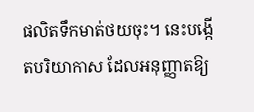ផលិតទឹកមាត់ថយចុះ។ នេះបង្កើតបរិយាកាស ដែលអនុញ្ញាតឱ្យ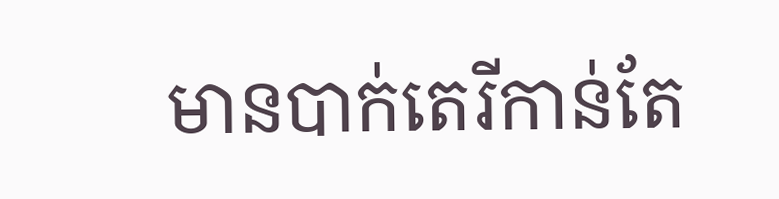មានបាក់តេរីកាន់តែ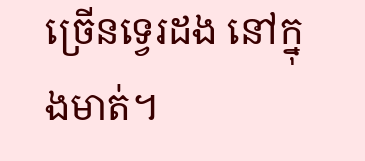ច្រើនទ្វេរដង នៅក្នុងមាត់។